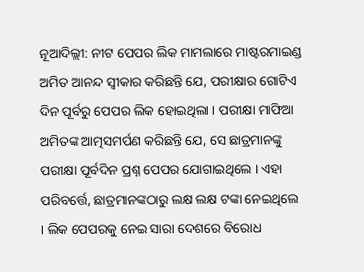ନୂଆଦିଲ୍ଲୀ: ନୀଟ ପେପର ଲିକ ମାମଲାରେ ମାଷ୍ଟରମାଇଣ୍ଡ ଅମିତ ଆନନ୍ଦ ସ୍ୱୀକାର କରିଛନ୍ତି ଯେ, ପରୀକ୍ଷାର ଗୋଟିଏ ଦିନ ପୂର୍ବରୁ ପେପର ଲିକ ହୋଇଥିଲା । ପରୀକ୍ଷା ମାଫିଆ ଅମିତଙ୍କ ଆତ୍ମସମର୍ପଣ କରିଛନ୍ତି ଯେ, ସେ ଛାତ୍ରମାନଙ୍କୁ ପରୀକ୍ଷା ପୂର୍ବଦିନ ପ୍ରଶ୍ନ ପେପର ଯୋଗାଇଥିଲେ । ଏହା ପରିବର୍ତ୍ତେ, ଛାତ୍ରମାନଙ୍କଠାରୁ ଲକ୍ଷ ଲକ୍ଷ ଟଙ୍କା ନେଇଥିଲେ । ଲିକ ପେପରକୁ ନେଇ ସାରା ଦେଶରେ ବିରୋଧ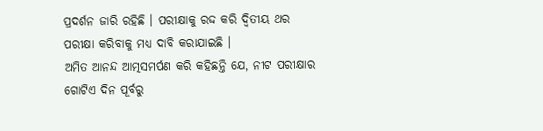ପ୍ରଦର୍ଶନ ଜାରି ରହିଛି । ପରୀକ୍ଷାକୁ ରଦ୍ଦ କରି ଦ୍ୱିତୀୟ ଥର ପରୀକ୍ଷା କରିବାକୁ ମଧ୍ୟ ଦାବି କରାଯାଇଛି ।
ଅମିତ ଆନନ୍ଦ ଆତ୍ମସମର୍ପଣ କରି କହିଛନ୍ତି ଯେ, ନୀଟ ପରୀକ୍ଷାର ଗୋଟିଏ ଦିନ ପୂର୍ବରୁ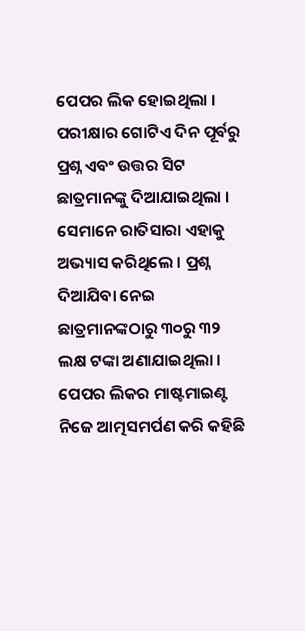ପେପର ଲିକ ହୋଇଥିଲା । ପରୀକ୍ଷାର ଗୋଟିଏ ଦିନ ପୂର୍ବରୁ ପ୍ରଶ୍ନ ଏବଂ ଉତ୍ତର ସିଟ ଛାତ୍ରମାନଙ୍କୁ ଦିଆଯାଇଥିଲା । ସେମାନେ ରାତିସାରା ଏହାକୁ ଅଭ୍ୟାସ କରିଥିଲେ । ପ୍ରଶ୍ନ ଦିଆଯିବା ନେଇ ଛାତ୍ରମାନଙ୍କଠାରୁ ୩୦ରୁ ୩୨ ଲକ୍ଷ ଟଙ୍କା ଅଣାଯାଇଥିଲା । ପେପର ଲିକର ମାଷ୍ଟମାଇଣ୍ଟ ନିଜେ ଆତ୍ମସମର୍ପଣ କରି କହିଛି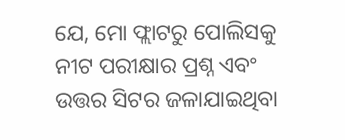ଯେ, ମୋ ଫ୍ଲାଟରୁ ପୋଲିସକୁ ନୀଟ ପରୀକ୍ଷାର ପ୍ରଶ୍ନ ଏବଂ ଉତ୍ତର ସିଟର ଜଳାଯାଇଥିବା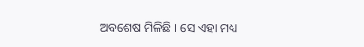ଅବଶେଷ ମିଳିଛି । ସେ ଏହା ମଧ୍ୟ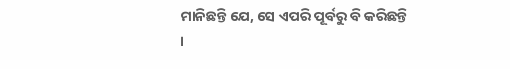ମାନିଛନ୍ତି ଯେ, ସେ ଏପରି ପୂର୍ବରୁ ବି କରିଛନ୍ତି ।